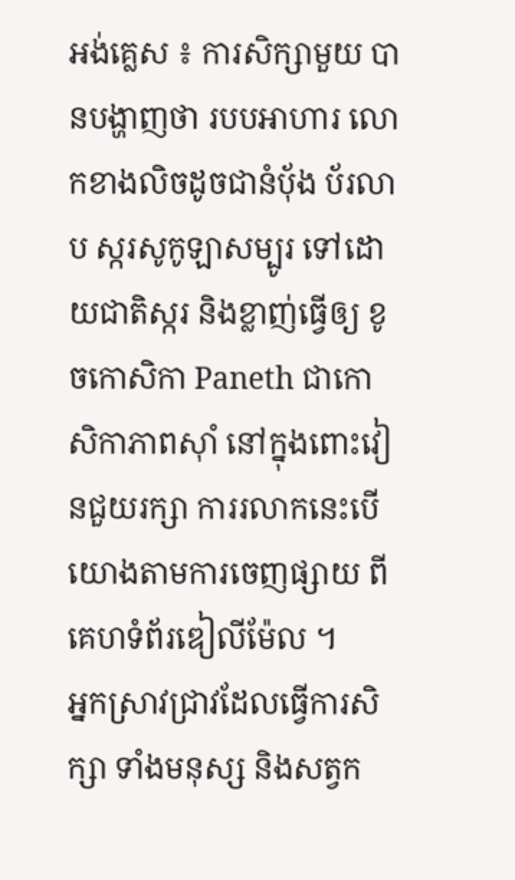អង់គ្លេស ៖ ការសិក្សាមួយ បានបង្ហាញថា របបអាហារ លោកខាងលិចដូចជានំបុ័ង ប័រលាប ស្ករសូកូឡាសម្បូរ ទៅដោយជាតិស្ករ និងខ្លាញ់ធ្វើឲ្យ ខូចកោសិកា Paneth ជាកោសិកាភាពស៊ាំ នៅក្នុងពោះវៀនជួយរក្សា ការរលាកនេះបើយោងតាមការចេញផ្សាយ ពីគេហទំព័រឌៀលីម៉ែល ។
អ្នកស្រាវជ្រាវដែលធ្វើការសិក្សា ទាំងមនុស្ស និងសត្វក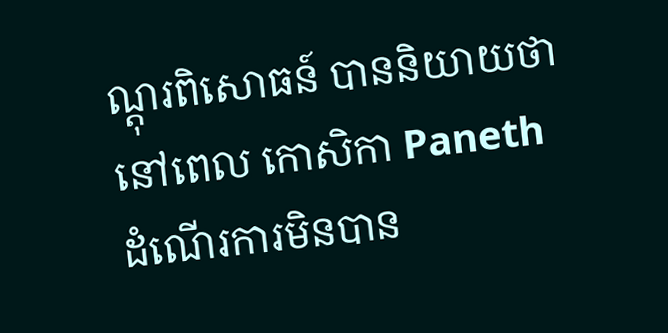ណ្តុរពិសោធន៍ បាននិយាយថា នៅពេល កោសិកា Paneth ដំណើរការមិនបាន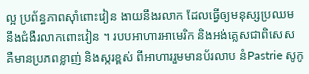ល្អ ប្រព័ន្ធភាពស៊ាំពោះវៀន ងាយនឹងរលាក ដែលធ្វើឲ្យមនុស្សប្រឈម នឹងជំងឺរលាកពោះវៀន ។ របបអាហារអាមេរិក និងអង់គ្លេសជាពិសេស គឺមានប្រភពខ្លាញ់ និងស្ករខ្ពស់ ពីអាហាររួមមានប័រលាប នំPastrie សូកូ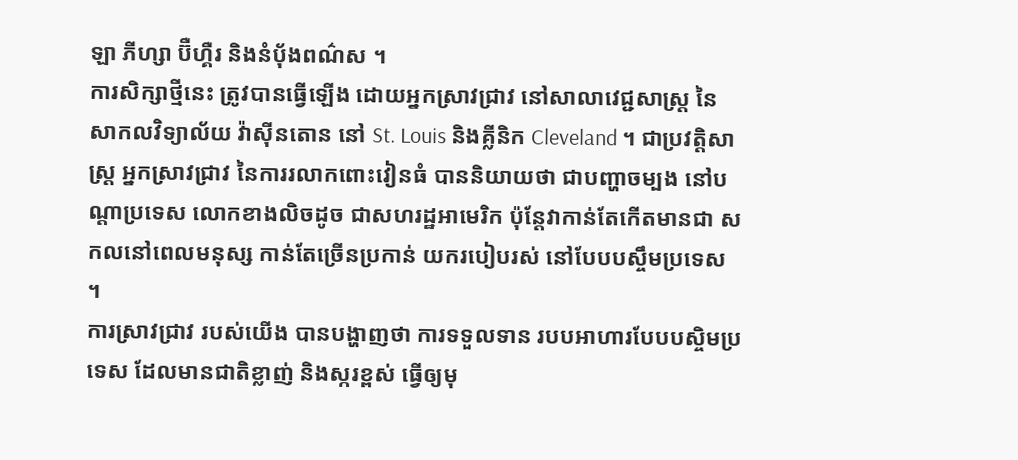ឡា ភីហ្សា ប៊ឺហ្គឺរ និងនំបុ័ងពណ៌ស ។
ការសិក្សាថ្មីនេះ ត្រូវបានធ្វើឡើង ដោយអ្នកស្រាវជ្រាវ នៅសាលាវេជ្ជសាស្ត្រ នៃសាកលវិទ្យាល័យ វ៉ាស៊ីនតោន នៅ St. Louis និងគ្លីនិក Cleveland ។ ជាប្រវត្តិសាស្ត្រ អ្នកស្រាវជ្រាវ នៃការរលាកពោះវៀនធំ បាននិយាយថា ជាបញ្ហាចម្បង នៅបណ្តាប្រទេស លោកខាងលិចដូច ជាសហរដ្ឋអាមេរិក ប៉ុន្តែវាកាន់តែកើតមានជា សកលនៅពេលមនុស្ស កាន់តែច្រើនប្រកាន់ យករបៀបរស់ នៅបែបបស្ចឹមប្រទេស ។
ការស្រាវជ្រាវ របស់យើង បានបង្ហាញថា ការទទួលទាន របបអាហារបែបបស្ចិមប្រទេស ដែលមានជាតិខ្លាញ់ និងស្ករខ្ពស់ ធ្វើឲ្យមុ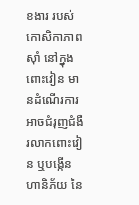ខងារ របស់កោសិកាភាពស៊ាំ នៅក្នុងពោះវៀន មានដំណើរការអាចជំរុញជំងឺរលាកពោះវៀន ឬបង្កើនហានិភ័យ នៃ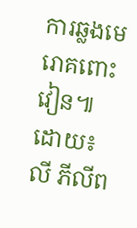ការឆ្លងមេរោគពោះវៀន៕ ដោយ៖លី ភីលីព